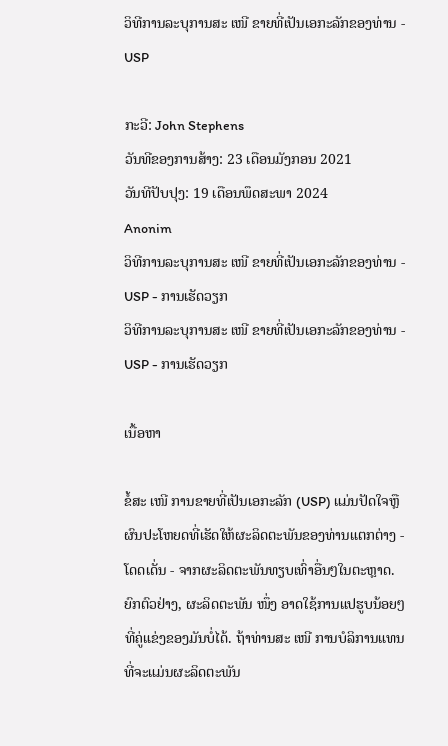ວິທີການລະບຸການສະ ເໜີ ຂາຍທີ່ເປັນເອກະລັກຂອງທ່ານ - USP

ກະວີ: John Stephens
ວັນທີຂອງການສ້າງ: 23 ເດືອນມັງກອນ 2021
ວັນທີປັບປຸງ: 19 ເດືອນພຶດສະພາ 2024
Anonim
ວິທີການລະບຸການສະ ເໜີ ຂາຍທີ່ເປັນເອກະລັກຂອງທ່ານ - USP - ການເຮັດວຽກ
ວິທີການລະບຸການສະ ເໜີ ຂາຍທີ່ເປັນເອກະລັກຂອງທ່ານ - USP - ການເຮັດວຽກ

ເນື້ອຫາ

ຂໍ້ສະ ເໜີ ການຂາຍທີ່ເປັນເອກະລັກ (USP) ແມ່ນປັດໃຈຫຼືຜົນປະໂຫຍດທີ່ເຮັດໃຫ້ຜະລິດຕະພັນຂອງທ່ານແຕກຕ່າງ - ໂດດເດັ່ນ - ຈາກຜະລິດຕະພັນທຽບເທົ່າອື່ນໆໃນຕະຫຼາດ. ຍົກຕົວຢ່າງ, ຜະລິດຕະພັນ ໜຶ່ງ ອາດໃຊ້ການແປຮູບນ້ອຍໆທີ່ຄູ່ແຂ່ງຂອງມັນບໍ່ໄດ້. ຖ້າທ່ານສະ ເໜີ ການບໍລິການແທນທີ່ຈະແມ່ນຜະລິດຕະພັນ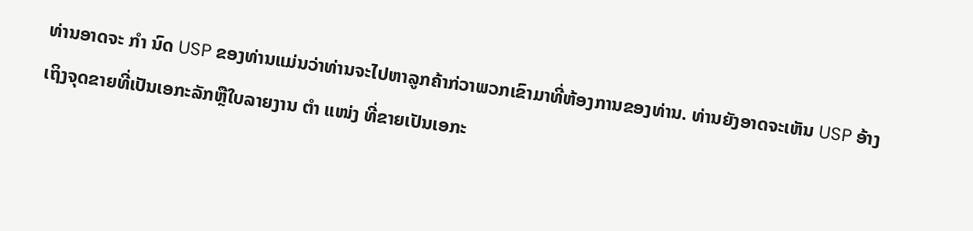ທ່ານອາດຈະ ກຳ ນົດ USP ຂອງທ່ານແມ່ນວ່າທ່ານຈະໄປຫາລູກຄ້າກ່ວາພວກເຂົາມາທີ່ຫ້ອງການຂອງທ່ານ. ທ່ານຍັງອາດຈະເຫັນ USP ອ້າງເຖິງຈຸດຂາຍທີ່ເປັນເອກະລັກຫຼືໃບລາຍງານ ຕຳ ແໜ່ງ ທີ່ຂາຍເປັນເອກະ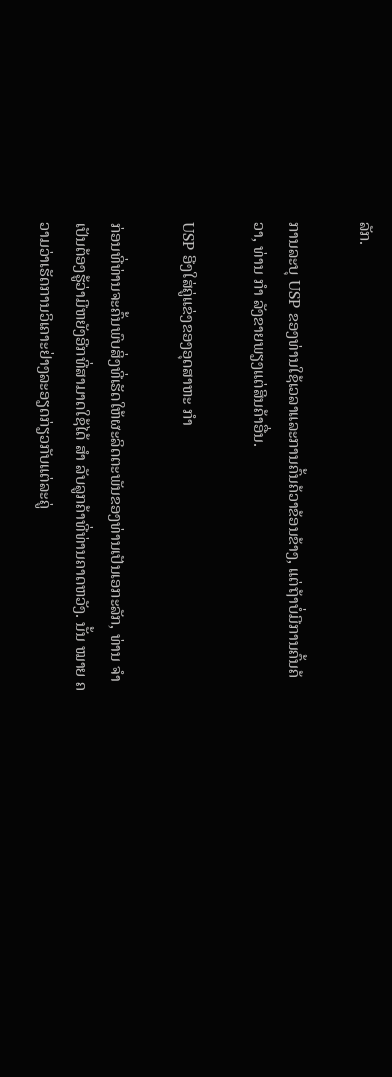ລັກ.

ການລະບຸ USP ຂອງທ່ານໃຊ້ເວລາແລະການຄົ້ນຄ້ວາຂ້ອນຂ້າງ, ແຕ່ຖ້າບໍ່ມີການຄົ້ນຄ້ວາ, ທ່ານ ກຳ ລັງຂາຍພຽງແຕ່ສິນຄ້າອື່ນ.

USP ອີງໃສ່ຄູ່ແຂ່ງຂອງອຸດສາຫະ ກຳ

ກ່ອນທີ່ທ່ານຈະຄົ້ນພົບສິ່ງທີ່ເຮັດໃຫ້ຜະລິດຕະພັນຂອງທ່ານເປັນເອກະລັກ, ທ່ານ ຈຳ ເປັນຕ້ອງຮູ້ວ່າມີຫຍັງອີກທີ່ສາມາດໃຊ້ໄດ້ ສຳ ລັບລູກຄ້າທີ່ທ່ານຄາດຫວັງ. ນັ້ນ ໝາຍ ຄວາມວ່າເຮັດການວິເຄາະຢ່າງລະອຽດກ່ຽວກັບແຕ່ລະຄູ່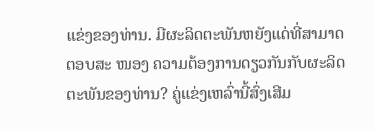ແຂ່ງຂອງທ່ານ. ມີຜະລິດຕະພັນຫຍັງແດ່ທີ່ສາມາດຕອບສະ ໜອງ ຄວາມຕ້ອງການດຽວກັນກັບຜະລິດຕະພັນຂອງທ່ານ? ຄູ່ແຂ່ງເຫລົ່ານີ້ສົ່ງເສີມ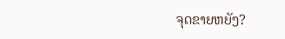ຈຸດຂາຍຫຍັງ?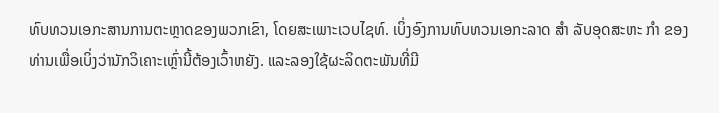ທົບທວນເອກະສານການຕະຫຼາດຂອງພວກເຂົາ, ໂດຍສະເພາະເວບໄຊທ໌. ເບິ່ງອົງການທົບທວນເອກະລາດ ສຳ ລັບອຸດສະຫະ ກຳ ຂອງທ່ານເພື່ອເບິ່ງວ່ານັກວິເຄາະເຫຼົ່ານີ້ຕ້ອງເວົ້າຫຍັງ. ແລະລອງໃຊ້ຜະລິດຕະພັນທີ່ມີ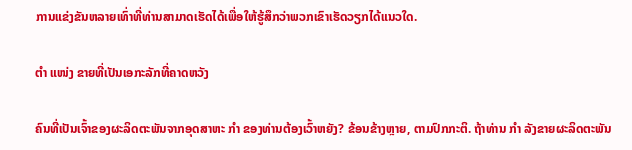ການແຂ່ງຂັນຫລາຍເທົ່າທີ່ທ່ານສາມາດເຮັດໄດ້ເພື່ອໃຫ້ຮູ້ສຶກວ່າພວກເຂົາເຮັດວຽກໄດ້ແນວໃດ.

ຕໍາ ແໜ່ງ ຂາຍທີ່ເປັນເອກະລັກທີ່ຄາດຫວັງ

ຄົນທີ່ເປັນເຈົ້າຂອງຜະລິດຕະພັນຈາກອຸດສາຫະ ກຳ ຂອງທ່ານຕ້ອງເວົ້າຫຍັງ? ຂ້ອນຂ້າງຫຼາຍ, ຕາມປົກກະຕິ. ຖ້າທ່ານ ກຳ ລັງຂາຍຜະລິດຕະພັນ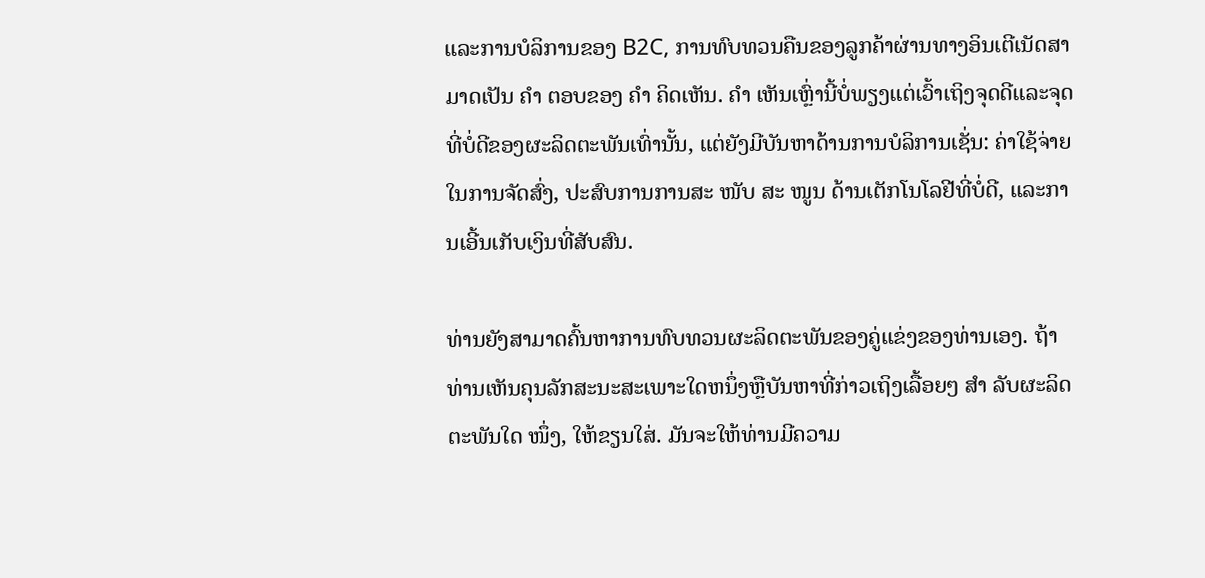ແລະການບໍລິການຂອງ B2C, ການທົບທວນຄືນຂອງລູກຄ້າຜ່ານທາງອິນເຕີເນັດສາມາດເປັນ ຄຳ ຕອບຂອງ ຄຳ ຄິດເຫັນ. ຄຳ ເຫັນເຫຼົ່ານີ້ບໍ່ພຽງແຕ່ເວົ້າເຖິງຈຸດດີແລະຈຸດທີ່ບໍ່ດີຂອງຜະລິດຕະພັນເທົ່ານັ້ນ, ແຕ່ຍັງມີບັນຫາດ້ານການບໍລິການເຊັ່ນ: ຄ່າໃຊ້ຈ່າຍໃນການຈັດສົ່ງ, ປະສົບການການສະ ໜັບ ສະ ໜູນ ດ້ານເຕັກໂນໂລຢີທີ່ບໍ່ດີ, ແລະການເອີ້ນເກັບເງິນທີ່ສັບສົນ.

ທ່ານຍັງສາມາດຄົ້ນຫາການທົບທວນຜະລິດຕະພັນຂອງຄູ່ແຂ່ງຂອງທ່ານເອງ. ຖ້າທ່ານເຫັນຄຸນລັກສະນະສະເພາະໃດຫນຶ່ງຫຼືບັນຫາທີ່ກ່າວເຖິງເລື້ອຍໆ ສຳ ລັບຜະລິດຕະພັນໃດ ໜຶ່ງ, ໃຫ້ຂຽນໃສ່. ມັນຈະໃຫ້ທ່ານມີຄວາມ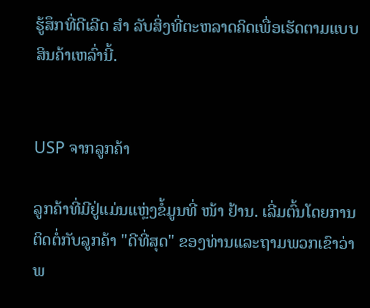ຮູ້ສຶກທີ່ດີເລີດ ສຳ ລັບສິ່ງທີ່ຕະຫລາດຄິດເພື່ອເຮັດຕາມແບບສິນຄ້າເຫລົ່ານີ້.


USP ຈາກລູກຄ້າ

ລູກຄ້າທີ່ມີຢູ່ແມ່ນແຫຼ່ງຂໍ້ມູນທີ່ ໜ້າ ຢ້ານ. ເລີ່ມຕົ້ນໂດຍການຕິດຕໍ່ກັບລູກຄ້າ "ດີທີ່ສຸດ" ຂອງທ່ານແລະຖາມພວກເຂົາວ່າພ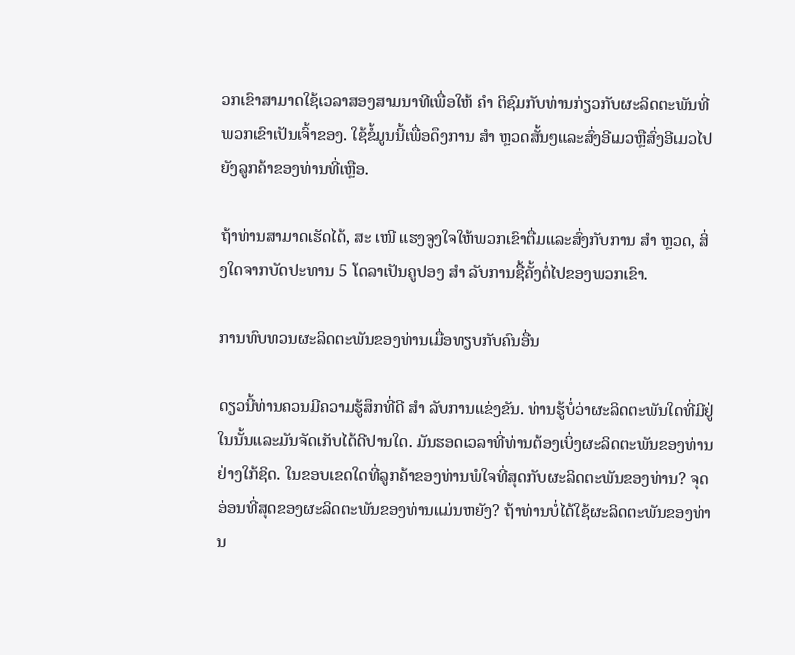ວກເຂົາສາມາດໃຊ້ເວລາສອງສາມນາທີເພື່ອໃຫ້ ຄຳ ຕິຊົມກັບທ່ານກ່ຽວກັບຜະລິດຕະພັນທີ່ພວກເຂົາເປັນເຈົ້າຂອງ. ໃຊ້ຂໍ້ມູນນີ້ເພື່ອດຶງການ ສຳ ຫຼວດສັ້ນໆແລະສົ່ງອີເມວຫຼືສົ່ງອີເມວໄປຍັງລູກຄ້າຂອງທ່ານທີ່ເຫຼືອ.

ຖ້າທ່ານສາມາດເຮັດໄດ້, ສະ ເໜີ ແຮງຈູງໃຈໃຫ້ພວກເຂົາຕື່ມແລະສົ່ງກັບການ ສຳ ຫຼວດ, ສິ່ງໃດຈາກບັດປະທານ 5 ໂດລາເປັນຄູປອງ ສຳ ລັບການຊື້ຄັ້ງຕໍ່ໄປຂອງພວກເຂົາ.

ການທົບທວນຜະລິດຕະພັນຂອງທ່ານເມື່ອທຽບກັບຄົນອື່ນ

ດຽວນີ້ທ່ານຄວນມີຄວາມຮູ້ສຶກທີ່ດີ ສຳ ລັບການແຂ່ງຂັນ. ທ່ານຮູ້ບໍ່ວ່າຜະລິດຕະພັນໃດທີ່ມີຢູ່ໃນນັ້ນແລະມັນຈັດເກັບໄດ້ດີປານໃດ. ມັນຮອດເວລາທີ່ທ່ານຕ້ອງເບິ່ງຜະລິດຕະພັນຂອງທ່ານຢ່າງໃກ້ຊິດ. ໃນຂອບເຂດໃດທີ່ລູກຄ້າຂອງທ່ານພໍໃຈທີ່ສຸດກັບຜະລິດຕະພັນຂອງທ່ານ? ຈຸດອ່ອນທີ່ສຸດຂອງຜະລິດຕະພັນຂອງທ່ານແມ່ນຫຍັງ? ຖ້າທ່ານບໍ່ໄດ້ໃຊ້ຜະລິດຕະພັນຂອງທ່ານ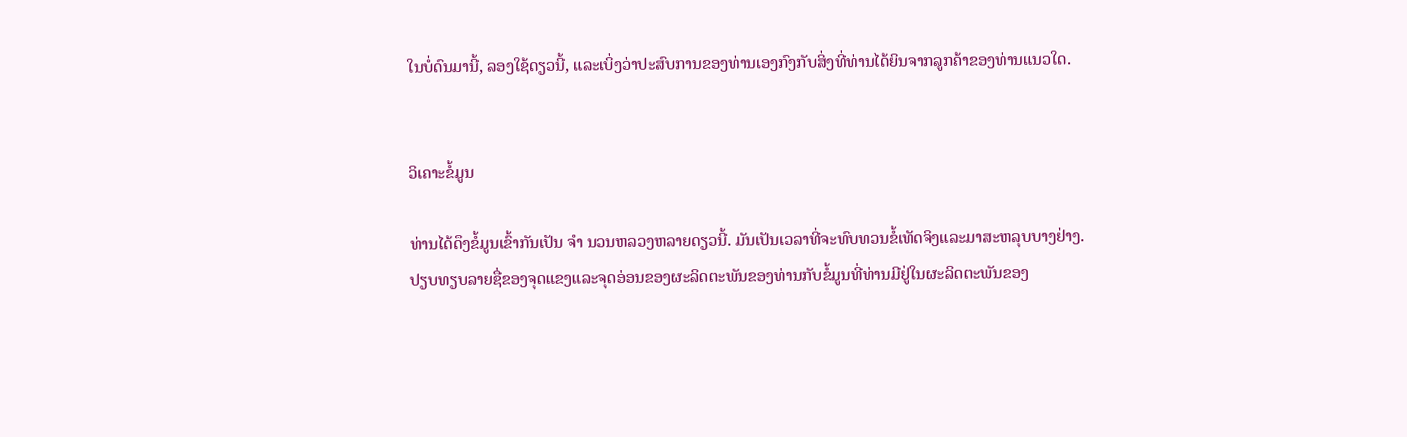ໃນບໍ່ດົນມານີ້, ລອງໃຊ້ດຽວນີ້, ແລະເບິ່ງວ່າປະສົບການຂອງທ່ານເອງກົງກັບສິ່ງທີ່ທ່ານໄດ້ຍິນຈາກລູກຄ້າຂອງທ່ານແນວໃດ.


ວິເຄາະຂໍ້ມູນ

ທ່ານໄດ້ດຶງຂໍ້ມູນເຂົ້າກັນເປັນ ຈຳ ນວນຫລວງຫລາຍດຽວນີ້. ມັນເປັນເວລາທີ່ຈະທົບທວນຂໍ້ເທັດຈິງແລະມາສະຫລຸບບາງຢ່າງ. ປຽບທຽບລາຍຊື່ຂອງຈຸດແຂງແລະຈຸດອ່ອນຂອງຜະລິດຕະພັນຂອງທ່ານກັບຂໍ້ມູນທີ່ທ່ານມີຢູ່ໃນຜະລິດຕະພັນຂອງ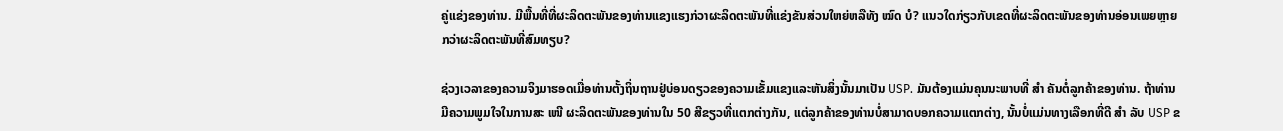ຄູ່ແຂ່ງຂອງທ່ານ. ມີພື້ນທີ່ທີ່ຜະລິດຕະພັນຂອງທ່ານແຂງແຮງກ່ວາຜະລິດຕະພັນທີ່ແຂ່ງຂັນສ່ວນໃຫຍ່ຫລືທັງ ໝົດ ບໍ? ແນວໃດກ່ຽວກັບເຂດທີ່ຜະລິດຕະພັນຂອງທ່ານອ່ອນເພຍຫຼາຍກວ່າຜະລິດຕະພັນທີ່ສົມທຽບ?

ຊ່ວງເວລາຂອງຄວາມຈິງມາຮອດເມື່ອທ່ານຕັ້ງຖິ່ນຖານຢູ່ບ່ອນດຽວຂອງຄວາມເຂັ້ມແຂງແລະຫັນສິ່ງນັ້ນມາເປັນ USP. ມັນຕ້ອງແມ່ນຄຸນນະພາບທີ່ ສຳ ຄັນຕໍ່ລູກຄ້າຂອງທ່ານ. ຖ້າທ່ານມີຄວາມພູມໃຈໃນການສະ ເໜີ ຜະລິດຕະພັນຂອງທ່ານໃນ 50 ສີຂຽວທີ່ແຕກຕ່າງກັນ, ແຕ່ລູກຄ້າຂອງທ່ານບໍ່ສາມາດບອກຄວາມແຕກຕ່າງ, ນັ້ນບໍ່ແມ່ນທາງເລືອກທີ່ດີ ສຳ ລັບ USP ຂ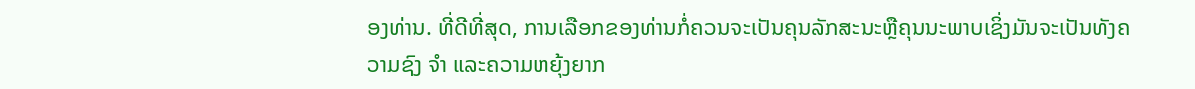ອງທ່ານ. ທີ່ດີທີ່ສຸດ, ການເລືອກຂອງທ່ານກໍ່ຄວນຈະເປັນຄຸນລັກສະນະຫຼືຄຸນນະພາບເຊິ່ງມັນຈະເປັນທັງຄວາມຊົງ ຈຳ ແລະຄວາມຫຍຸ້ງຍາກ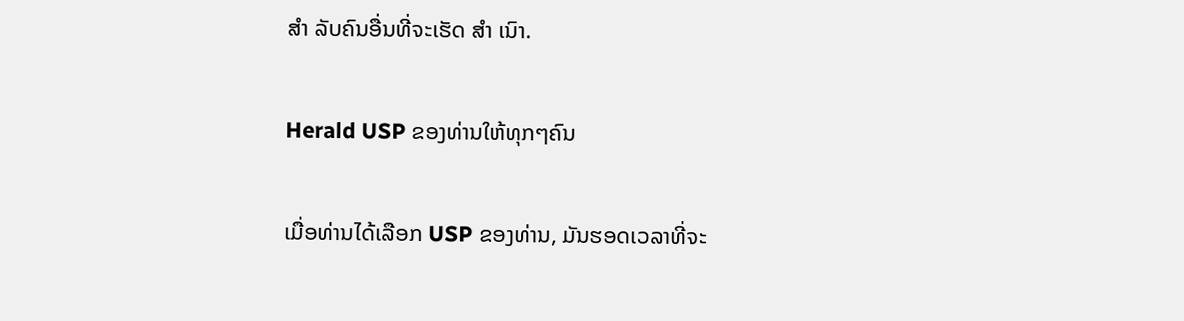ສຳ ລັບຄົນອື່ນທີ່ຈະເຮັດ ສຳ ເນົາ.

Herald USP ຂອງທ່ານໃຫ້ທຸກໆຄົນ

ເມື່ອທ່ານໄດ້ເລືອກ USP ຂອງທ່ານ, ມັນຮອດເວລາທີ່ຈະ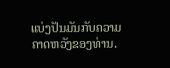ແບ່ງປັນມັນກັບຄວາມຄາດຫວັງຂອງທ່ານ.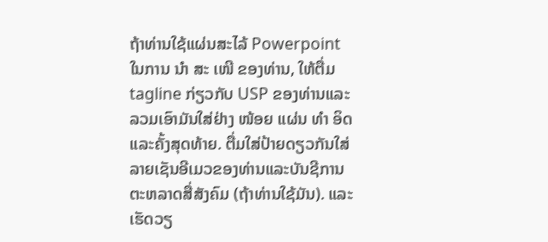ຖ້າທ່ານໃຊ້ແຜ່ນສະໄລ້ Powerpoint ໃນການ ນຳ ສະ ເໜີ ຂອງທ່ານ, ໃຫ້ຕື່ມ tagline ກ່ຽວກັບ USP ຂອງທ່ານແລະລວມເອົາມັນໃສ່ຢ່າງ ໜ້ອຍ ແຜ່ນ ທຳ ອິດແລະຄັ້ງສຸດທ້າຍ. ຕື່ມໃສ່ປ້າຍດຽວກັນໃສ່ລາຍເຊັນອີເມວຂອງທ່ານແລະບັນຊີການຕະຫລາດສື່ສັງຄົມ (ຖ້າທ່ານໃຊ້ມັນ). ແລະເຮັດວຽ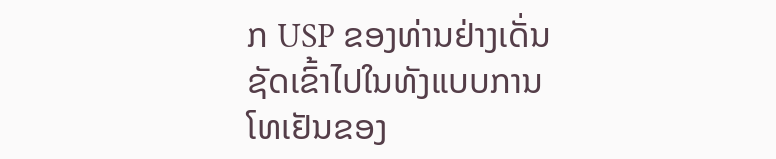ກ USP ຂອງທ່ານຢ່າງເດັ່ນຊັດເຂົ້າໄປໃນທັງແບບການໂທເຢັນຂອງ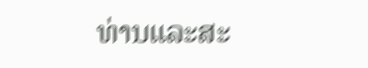ທ່ານແລະສະ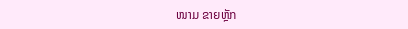ໜາມ ຂາຍຫຼັກ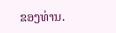ຂອງທ່ານ.